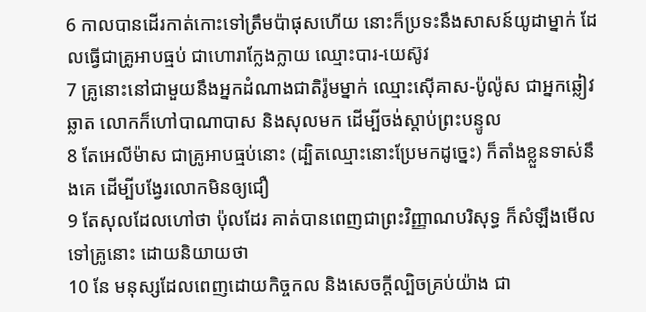6 កាលបានដើរកាត់កោះទៅត្រឹមប៉ាផុសហើយ នោះក៏ប្រទះនឹងសាសន៍យូដាម្នាក់ ដែលធ្វើជាគ្រូអាបធ្មប់ ជាហោរាក្លែងក្លាយ ឈ្មោះបារ-យេស៊ូវ
7 គ្រូនោះនៅជាមួយនឹងអ្នកដំណាងជាតិរ៉ូមម្នាក់ ឈ្មោះស៊ើគាស-ប៉ូល៉ូស ជាអ្នកឆ្លៀវឆ្លាត លោកក៏ហៅបាណាបាស និងសុលមក ដើម្បីចង់ស្តាប់ព្រះបន្ទូល
8 តែអេលីម៉ាស ជាគ្រូអាបធ្មប់នោះ (ដ្បិតឈ្មោះនោះប្រែមកដូច្នេះ) ក៏តាំងខ្លួនទាស់នឹងគេ ដើម្បីបង្វែរលោកមិនឲ្យជឿ
9 តែសុលដែលហៅថា ប៉ុលដែរ គាត់បានពេញជាព្រះវិញ្ញាណបរិសុទ្ធ ក៏សំឡឹងមើលទៅគ្រូនោះ ដោយនិយាយថា
10 នែ មនុស្សដែលពេញដោយកិច្ចកល និងសេចក្ដីល្បិចគ្រប់យ៉ាង ជា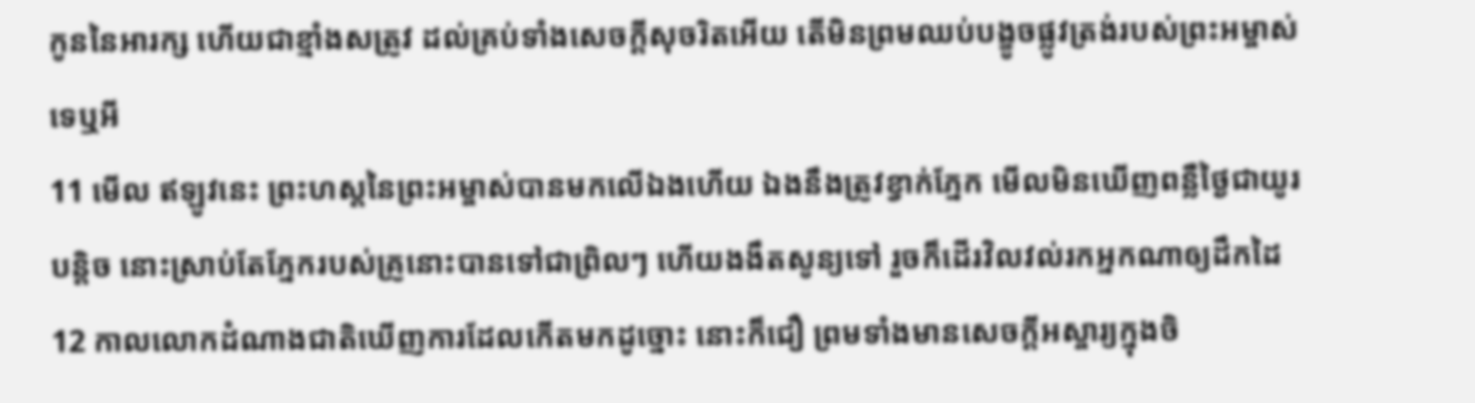កូននៃអារក្ស ហើយជាខ្មាំងសត្រូវ ដល់គ្រប់ទាំងសេចក្ដីសុចរិតអើយ តើមិនព្រមឈប់បង្ខូចផ្លូវត្រង់របស់ព្រះអម្ចាស់ទេឬអី
11 មើល ឥឡូវនេះ ព្រះហស្តនៃព្រះអម្ចាស់បានមកលើឯងហើយ ឯងនឹងត្រូវខ្វាក់ភ្នែក មើលមិនឃើញពន្លឺថ្ងៃជាយូរបន្តិច នោះស្រាប់តែភ្នែករបស់គ្រូនោះបានទៅជាព្រិលៗ ហើយងងឹតសូន្យទៅ រួចក៏ដើរវិលវល់រកអ្នកណាឲ្យដឹកដៃ
12 កាលលោកដំណាងជាតិឃើញការដែលកើតមកដូច្នោះ នោះក៏ជឿ ព្រមទាំងមានសេចក្ដីអស្ចារ្យក្នុងចិ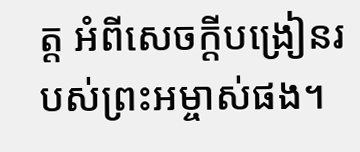ត្ត អំពីសេចក្ដីបង្រៀនរបស់ព្រះអម្ចាស់ផង។